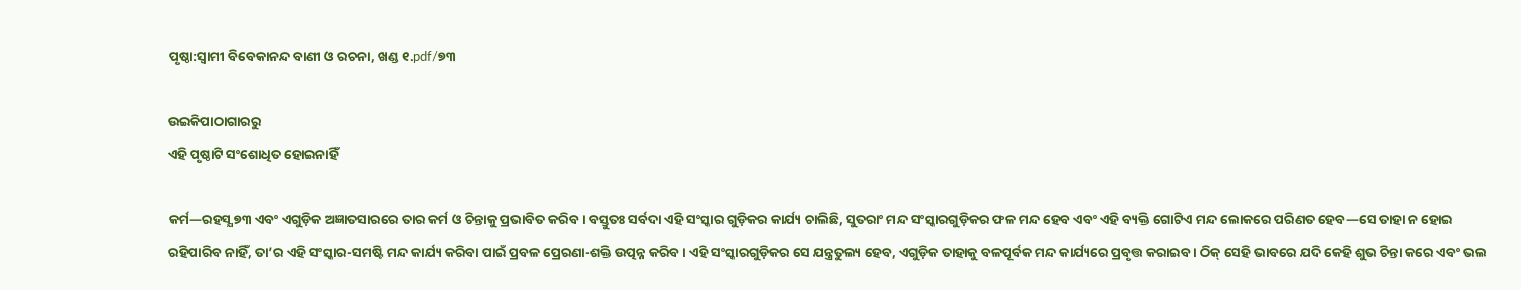ପୃଷ୍ଠା:ସ୍ୱାମୀ ବିବେକାନନ୍ଦ ବାଣୀ ଓ ରଚନା, ଖଣ୍ଡ ୧.pdf/୭୩

ଉଇକିପାଠାଗାର‌ରୁ
ଏହି ପୃଷ୍ଠାଟି ସଂଶୋଧିତ ହୋଇନାହିଁ

କର୍ମ—ରହସ୍ଯ ୭୩ ଏବଂ ଏଗୁଡ଼ିକ ଅଜ୍ଞାତସାରରେ ତାର କର୍ମ ଓ ଚିନ୍ତାକୁ ପ୍ରଭାବିତ କରିବ । ବସ୍ତୁତଃ ସର୍ବଦା ଏହି ସଂସ୍କାର ଗୁଡ଼ିକର କାର୍ଯ୍ୟ ଚାଲିଛି, ସୁତରାଂ ମନ୍ଦ ସଂସ୍କାରଗୁଡ଼ିକର ଫଳ ମନ୍ଦ ହେବ ଏବଂ ଏହି ବ୍ୟକ୍ତି ଗୋଟିଏ ମନ୍ଦ ଲୋକରେ ପରିଣତ ହେବ—ସେ ତାହା ନ ହୋଇ ରହିପାରିବ ନାହିଁ, ତା’ର ଏହି ସଂସ୍କାର-ସମଷ୍ଟି ମନ୍ଦ କାର୍ଯ୍ୟ କରିବା ପାଇଁ ପ୍ରବଳ ପ୍ରେରଣା-ଶକ୍ତି ଉତ୍ପନ୍ନ କରିବ । ଏହି ସଂସ୍କାରଗୁଡ଼ିକର ସେ ଯନ୍ତ୍ରତୁଲ୍ୟ ହେବ, ଏଗୁଡ଼ିକ ତାହାକୁ ବଳପୂର୍ବକ ମନ୍ଦ କାର୍ଯ୍ୟରେ ପ୍ରବୃତ୍ତ କରାଇବ । ଠିକ୍ ସେହି ଭାବରେ ଯଦି କେହି ଶୁଭ ଚିନ୍ତା କରେ ଏବଂ ଭଲ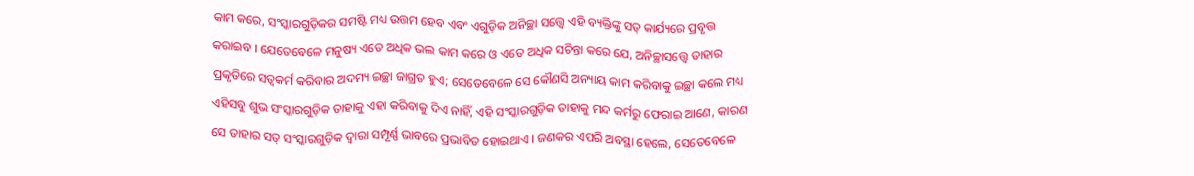କାମ କରେ, ସଂସ୍କାରଗୁଡ଼ିକର ସମଷ୍ଟି ମଧ୍ୟ ଉତ୍ତମ ହେବ ଏବଂ ଏଗୁଡ଼ିକ ଅନିଚ୍ଛା ସତ୍ତ୍ୱେ ଏହି ବ୍ୟକ୍ତିଙ୍କୁ ସତ୍ କାର୍ଯ୍ୟରେ ପ୍ରବୃତ୍ତ କରାଇବ । ଯେତେବେଳେ ମନୁଷ୍ୟ ଏତେ ଅଧିକ ଭଲ କାମ କରେ ଓ ଏତେ ଅଧିକ ସଚିନ୍ତା କରେ ଯେ, ଅନିଚ୍ଛାସତ୍ତ୍ବେ ତାହାର ପ୍ରକୃତିରେ ସତ୍ଵକର୍ମ କରିବାର ଅଦମ୍ୟ ଇଚ୍ଛା ଜାଗ୍ରତ ହୁଏ; ସେତେବେଳେ ସେ କୌଣସି ଅନ୍ୟାୟ କାମ କରିବାକୁ ଇଚ୍ଛା କଲେ ମଧ୍ୟ ଏହିସବୁ ଶୁଭ ସଂସ୍କାରଗୁଡ଼ିକ ତାହାକୁ ଏହା କରିବାକୁ ଦିଏ ନାହିଁ, ଏହି ସଂସ୍କାରଗୁଡ଼ିକ ତାହାକୁ ମନ୍ଦ କର୍ମରୁ ଫେରାଇ ଆଣେ, କାରଣ ସେ ତାହାର ସତ୍ ସଂସ୍କାରଗୁଡ଼ିକ ଦ୍ବାରା ସମ୍ପୂର୍ଣ୍ଣ ଭାବରେ ପ୍ରଭାବିତ ହୋଇଥାଏ । ଜଣକର ଏପରି ଅବସ୍ଥା ହେଲେ, ସେତେବେଳେ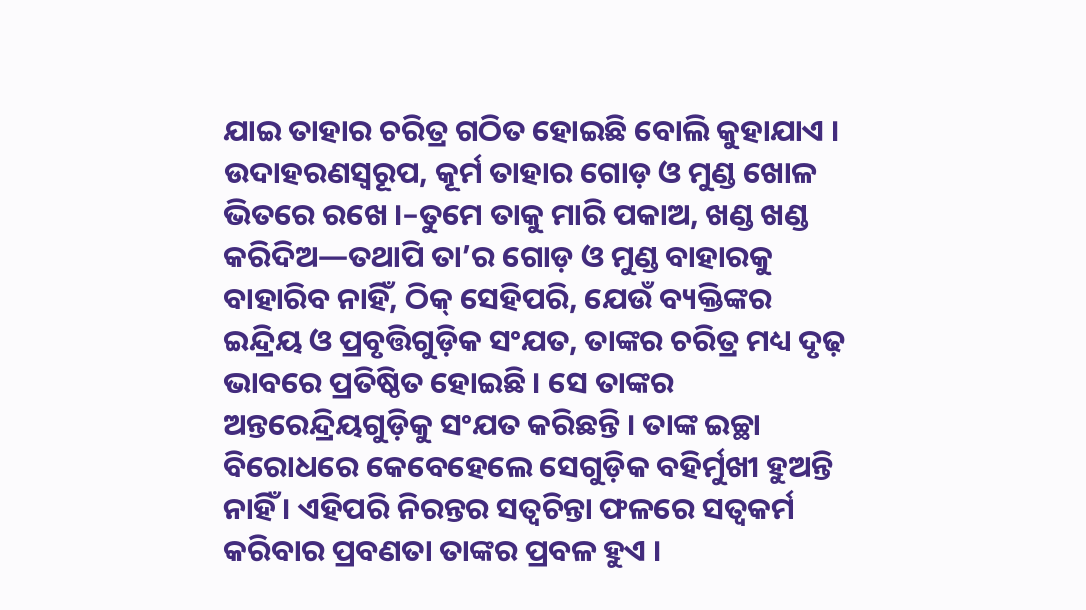ଯାଇ ତାହାର ଚରିତ୍ର ଗଠିତ ହୋଇଛି ବୋଲି କୁହାଯାଏ । ଉଦାହରଣସ୍ୱରୂପ, କୂର୍ମ ତାହାର ଗୋଡ଼ ଓ ମୁଣ୍ଡ ଖୋଳ ଭିତରେ ରଖେ ।–ତୁମେ ତାକୁ ମାରି ପକାଅ, ଖଣ୍ଡ ଖଣ୍ଡ କରିଦିଅ—ତଥାପି ତା’ର ଗୋଡ଼ ଓ ମୁଣ୍ଡ ବାହାରକୁ ବାହାରିବ ନାହିଁ, ଠିକ୍ ସେହିପରି, ଯେଉଁ ବ୍ୟକ୍ତିଙ୍କର ଇନ୍ଦ୍ରିୟ ଓ ପ୍ରବୃତ୍ତିଗୁଡ଼ିକ ସଂଯତ, ତାଙ୍କର ଚରିତ୍ର ମଧ୍ୟ ଦୃଢ଼ ଭାବରେ ପ୍ରତିଷ୍ଠିତ ହୋଇଛି । ସେ ତାଙ୍କର ଅନ୍ତରେନ୍ଦ୍ରିୟଗୁଡ଼ିକୁ ସଂଯତ କରିଛନ୍ତି । ତାଙ୍କ ଇଚ୍ଛା ବିରୋଧରେ କେବେହେଲେ ସେଗୁଡ଼ିକ ବହିର୍ମୁଖୀ ହୁଅନ୍ତି ନାହିଁ । ଏହିପରି ନିରନ୍ତର ସତ୍ଵଚିନ୍ତା ଫଳରେ ସତ୍ଵକର୍ମ କରିବାର ପ୍ରବଣତା ତାଙ୍କର ପ୍ରବଳ ହୁଏ ।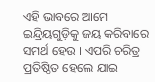ଏହି ଭାବରେ ଆମେ ଇନ୍ଦ୍ରିୟଗୁଡ଼ିକୁ ଜୟ କରିବାରେ ସମର୍ଥ ହେଉ । ଏପରି ଚରିତ୍ର ପ୍ରତିଷ୍ଠିତ ହେଲେ ଯାଇ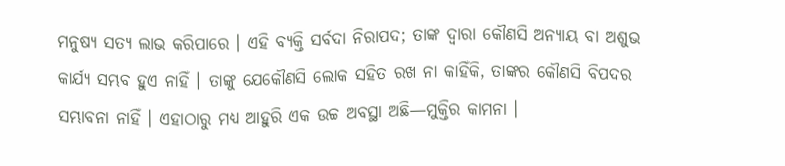ମନୁଷ୍ୟ ସତ୍ୟ ଲାଭ କରିପାରେ । ଏହି ବ୍ୟକ୍ତି ସର୍ବଦା ନିରାପଦ; ତାଙ୍କ ଦ୍ବାରା କୌଣସି ଅନ୍ୟାୟ ବା ଅଶୁଭ କାର୍ଯ୍ୟ ସମ୍ଭବ ହୁଏ ନାହିଁ । ତାଙ୍କୁ ଯେକୌଣସି ଲୋକ ସହିତ ରଖ ନା କାହିଁକି, ତାଙ୍କର କୌଣସି ବିପଦର ସମ୍ଭାବନା ନାହିଁ । ଏହାଠାରୁ ମଧ୍ୟ ଆହୁରି ଏକ ଉଚ୍ଚ ଅବସ୍ଥା ଅଛି—ମୁକ୍ତିର କାମନା ।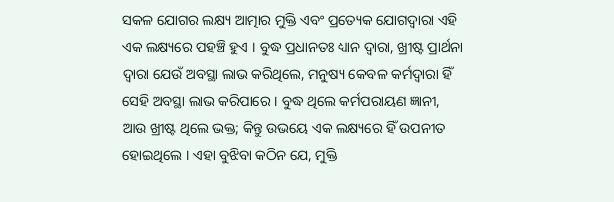ସକଳ ଯୋଗର ଲକ୍ଷ୍ୟ ଆତ୍ମାର ମୁକ୍ତି ଏବଂ ପ୍ରତ୍ୟେକ ଯୋଗଦ୍ଵାରା ଏହି ଏକ ଲକ୍ଷ୍ୟରେ ପହଞ୍ଚି ହୁଏ । ବୁଦ୍ଧ ପ୍ରଧାନତଃ ଧ୍ୟାନ ଦ୍ଵାରା, ଖ୍ରୀଷ୍ଟ ପ୍ରାର୍ଥନା ଦ୍ବାରା ଯେଉଁ ଅବସ୍ଥା ଲାଭ କରିଥିଲେ, ମନୁଷ୍ୟ କେବଳ କର୍ମଦ୍ବାରା ହିଁ ସେହି ଅବସ୍ଥା ଲାଭ କରିପାରେ । ବୁଦ୍ଧ ଥିଲେ କର୍ମପରାୟଣ ଜ୍ଞାନୀ, ଆଉ ଖ୍ରୀଷ୍ଟ ଥିଲେ ଭକ୍ତ; କିନ୍ତୁ ଉଭୟେ ଏକ ଲକ୍ଷ୍ୟରେ ହିଁ ଉପନୀତ ହୋଇଥିଲେ । ଏହା ବୁଝିବା କଠିନ ଯେ, ମୁକ୍ତି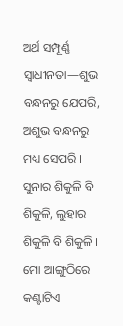ଅର୍ଥ ସମ୍ପୂର୍ଣ୍ଣ ସ୍ଵାଧୀନତା—ଶୁଭ ବନ୍ଧନରୁ ଯେପରି, ଅଶୁଭ ବନ୍ଧନରୁ ମଧ୍ୟ ସେପରି । ସୁନାର ଶିକୁଳି ବି ଶିକୁଳି, ଲୁହାର ଶିକୁଳି ବି ଶିକୁଳି । ମୋ ଆଙ୍ଗୁଠିରେ କଣ୍ଟାଟିଏ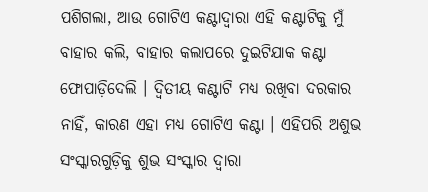ପଶିଗଲା, ଆଉ ଗୋଟିଏ କଣ୍ଟାଦ୍ଵାରା ଏହି କଣ୍ଟାଟିକୁ ମୁଁ ବାହାର କଲି, ବାହାର କଲାପରେ ଦୁଇଟିଯାକ କଣ୍ଟା ଫୋପାଡ଼ିଦେଲି । ଦ୍ବିତୀୟ କଣ୍ଟାଟି ମଧ୍ୟ ରଖିବା ଦରକାର ନାହିଁ, କାରଣ ଏହା ମଧ୍ୟ ଗୋଟିଏ କଣ୍ଟା । ଏହିପରି ଅଶୁଭ ସଂସ୍କାରଗୁଡ଼ିକୁ ଶୁଭ ସଂସ୍କାର ଦ୍ଵାରା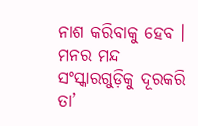ନାଶ କରିବାକୁ ହେବ । ମନର ମନ୍ଦ ସଂସ୍କାରଗୁଡ଼ିକୁ ଦୂରକରି ତା’